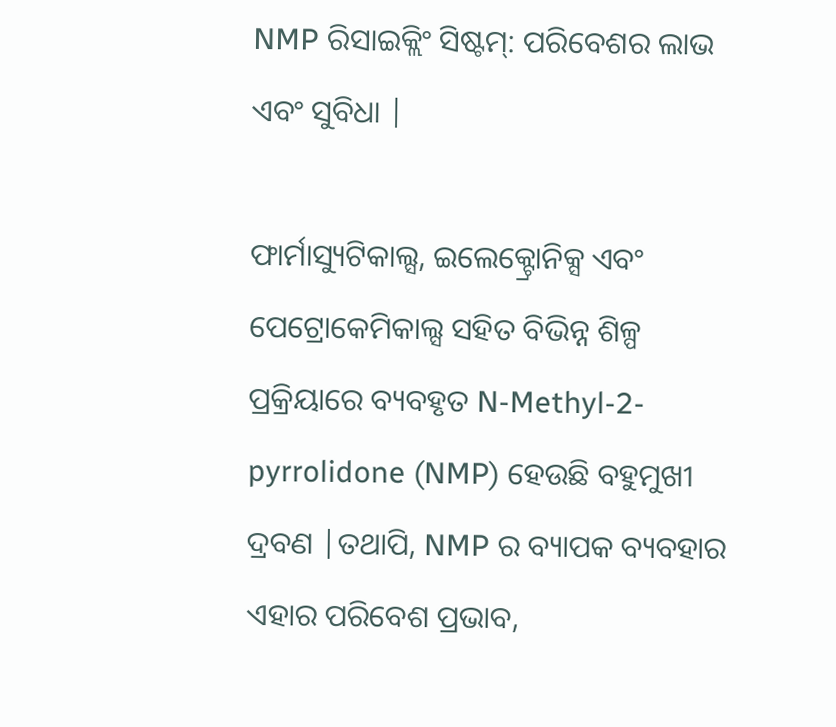NMP ରିସାଇକ୍ଲିଂ ସିଷ୍ଟମ୍: ପରିବେଶର ଲାଭ ଏବଂ ସୁବିଧା |

ଫାର୍ମାସ୍ୟୁଟିକାଲ୍ସ, ଇଲେକ୍ଟ୍ରୋନିକ୍ସ ଏବଂ ପେଟ୍ରୋକେମିକାଲ୍ସ ସହିତ ବିଭିନ୍ନ ଶିଳ୍ପ ପ୍ରକ୍ରିୟାରେ ବ୍ୟବହୃତ N-Methyl-2-pyrrolidone (NMP) ହେଉଛି ବହୁମୁଖୀ ଦ୍ରବଣ |ତଥାପି, NMP ର ବ୍ୟାପକ ବ୍ୟବହାର ଏହାର ପରିବେଶ ପ୍ରଭାବ,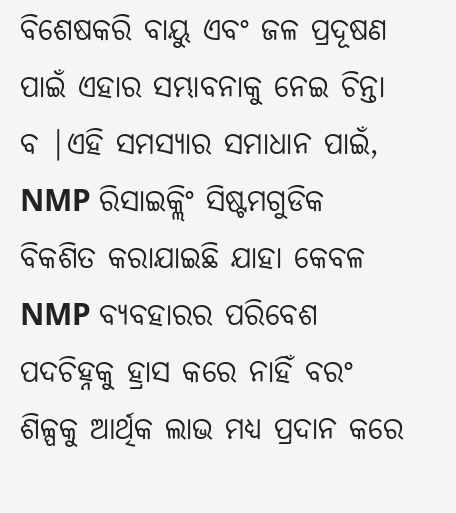ବିଶେଷକରି ବାୟୁ ଏବଂ ଜଳ ପ୍ରଦୂଷଣ ପାଇଁ ଏହାର ସମ୍ଭାବନାକୁ ନେଇ ଚିନ୍ତା ବ |ଏହି ସମସ୍ୟାର ସମାଧାନ ପାଇଁ, NMP ରିସାଇକ୍ଲିଂ ସିଷ୍ଟମଗୁଡିକ ବିକଶିତ କରାଯାଇଛି ଯାହା କେବଳ NMP ବ୍ୟବହାରର ପରିବେଶ ପଦଚିହ୍ନକୁ ହ୍ରାସ କରେ ନାହିଁ ବରଂ ଶିଳ୍ପକୁ ଆର୍ଥିକ ଲାଭ ମଧ୍ୟ ପ୍ରଦାନ କରେ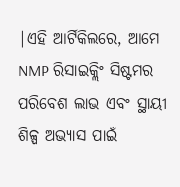|ଏହି ଆର୍ଟିକିଲରେ, ଆମେ NMP ରିସାଇକ୍ଲିଂ ସିଷ୍ଟମର ପରିବେଶ ଲାଭ ଏବଂ ସ୍ଥାୟୀ ଶିଳ୍ପ ଅଭ୍ୟାସ ପାଇଁ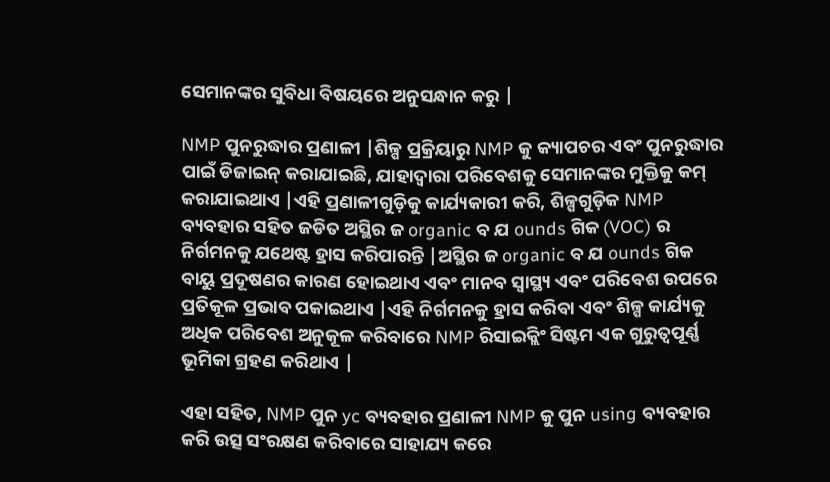ସେମାନଙ୍କର ସୁବିଧା ବିଷୟରେ ଅନୁସନ୍ଧାନ କରୁ |

NMP ପୁନରୁଦ୍ଧାର ପ୍ରଣାଳୀ |ଶିଳ୍ପ ପ୍ରକ୍ରିୟାରୁ NMP କୁ କ୍ୟାପଚର ଏବଂ ପୁନରୁଦ୍ଧାର ପାଇଁ ଡିଜାଇନ୍ କରାଯାଇଛି, ଯାହାଦ୍ୱାରା ପରିବେଶକୁ ସେମାନଙ୍କର ମୁକ୍ତିକୁ କମ୍ କରାଯାଇଥାଏ |ଏହି ପ୍ରଣାଳୀଗୁଡ଼ିକୁ କାର୍ଯ୍ୟକାରୀ କରି, ଶିଳ୍ପଗୁଡ଼ିକ NMP ବ୍ୟବହାର ସହିତ ଜଡିତ ଅସ୍ଥିର ଜ organic ବ ଯ ounds ଗିକ (VOC) ର ନିର୍ଗମନକୁ ଯଥେଷ୍ଟ ହ୍ରାସ କରିପାରନ୍ତି |ଅସ୍ଥିର ଜ organic ବ ଯ ounds ଗିକ ବାୟୁ ପ୍ରଦୂଷଣର କାରଣ ହୋଇଥାଏ ଏବଂ ମାନବ ସ୍ୱାସ୍ଥ୍ୟ ଏବଂ ପରିବେଶ ଉପରେ ପ୍ରତିକୂଳ ପ୍ରଭାବ ପକାଇଥାଏ |ଏହି ନିର୍ଗମନକୁ ହ୍ରାସ କରିବା ଏବଂ ଶିଳ୍ପ କାର୍ଯ୍ୟକୁ ଅଧିକ ପରିବେଶ ଅନୁକୂଳ କରିବାରେ NMP ରିସାଇକ୍ଲିଂ ସିଷ୍ଟମ ଏକ ଗୁରୁତ୍ୱପୂର୍ଣ୍ଣ ଭୂମିକା ଗ୍ରହଣ କରିଥାଏ |

ଏହା ସହିତ, NMP ପୁନ yc ବ୍ୟବହାର ପ୍ରଣାଳୀ NMP କୁ ପୁନ using ବ୍ୟବହାର କରି ଉତ୍ସ ସଂରକ୍ଷଣ କରିବାରେ ସାହାଯ୍ୟ କରେ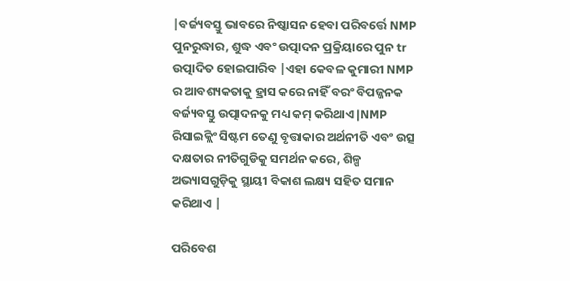|ବର୍ଜ୍ୟବସ୍ତୁ ଭାବରେ ନିଷ୍କାସନ ହେବା ପରିବର୍ତ୍ତେ NMP ପୁନରୁଦ୍ଧାର, ଶୁଦ୍ଧ ଏବଂ ଉତ୍ପାଦନ ପ୍ରକ୍ରିୟାରେ ପୁନ tr ଉତ୍ପାଦିତ ହୋଇପାରିବ |ଏହା କେବଳ କୁମାରୀ NMP ର ଆବଶ୍ୟକତାକୁ ହ୍ରାସ କରେ ନାହିଁ ବରଂ ବିପଜ୍ଜନକ ବର୍ଜ୍ୟବସ୍ତୁ ଉତ୍ପାଦନକୁ ମଧ୍ୟ କମ୍ କରିଥାଏ |NMP ରିସାଇକ୍ଲିଂ ସିଷ୍ଟମ ତେଣୁ ବୃତ୍ତାକାର ଅର୍ଥନୀତି ଏବଂ ଉତ୍ସ ଦକ୍ଷତାର ନୀତିଗୁଡିକୁ ସମର୍ଥନ କରେ, ଶିଳ୍ପ ଅଭ୍ୟାସଗୁଡ଼ିକୁ ସ୍ଥାୟୀ ବିକାଶ ଲକ୍ଷ୍ୟ ସହିତ ସମାନ କରିଥାଏ |

ପରିବେଶ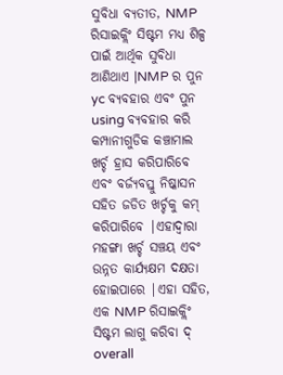ସୁବିଧା ବ୍ୟତୀତ, NMP ରିସାଇକ୍ଲିଂ ସିଷ୍ଟମ ମଧ୍ୟ ଶିଳ୍ପ ପାଇଁ ଆର୍ଥିକ ସୁବିଧା ଆଣିଥାଏ |NMP ର ପୁନ yc ବ୍ୟବହାର ଏବଂ ପୁନ using ବ୍ୟବହାର କରି କମ୍ପାନୀଗୁଡିକ କଞ୍ଚାମାଲ ଖର୍ଚ୍ଚ ହ୍ରାସ କରିପାରିବେ ଏବଂ ବର୍ଜ୍ୟବସ୍ତୁ ନିଷ୍କାସନ ସହିତ ଜଡିତ ଖର୍ଚ୍ଚକୁ କମ୍ କରିପାରିବେ |ଏହାଦ୍ୱାରା ମହଙ୍ଗା ଖର୍ଚ୍ଚ ସଞ୍ଚୟ ଏବଂ ଉନ୍ନତ କାର୍ଯ୍ୟକ୍ଷମ ଦକ୍ଷତା ହୋଇପାରେ |ଏହା ସହିତ, ଏକ NMP ରିସାଇକ୍ଲିଂ ସିଷ୍ଟମ ଲାଗୁ କରିବା ଦ୍ overall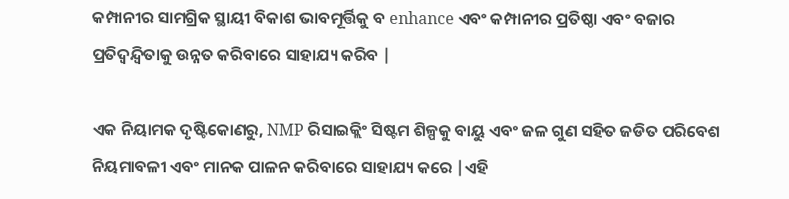କମ୍ପାନୀର ସାମଗ୍ରିକ ସ୍ଥାୟୀ ବିକାଶ ଭାବମୂର୍ତ୍ତିକୁ ବ enhance ଏବଂ କମ୍ପାନୀର ପ୍ରତିଷ୍ଠା ଏବଂ ବଜାର ପ୍ରତିଦ୍ୱନ୍ଦ୍ୱିତାକୁ ଉନ୍ନତ କରିବାରେ ସାହାଯ୍ୟ କରିବ |

ଏକ ନିୟାମକ ଦୃଷ୍ଟିକୋଣରୁ, NMP ରିସାଇକ୍ଲିଂ ସିଷ୍ଟମ ଶିଳ୍ପକୁ ବାୟୁ ଏବଂ ଜଳ ଗୁଣ ସହିତ ଜଡିତ ପରିବେଶ ନିୟମାବଳୀ ଏବଂ ମାନକ ପାଳନ କରିବାରେ ସାହାଯ୍ୟ କରେ |ଏହି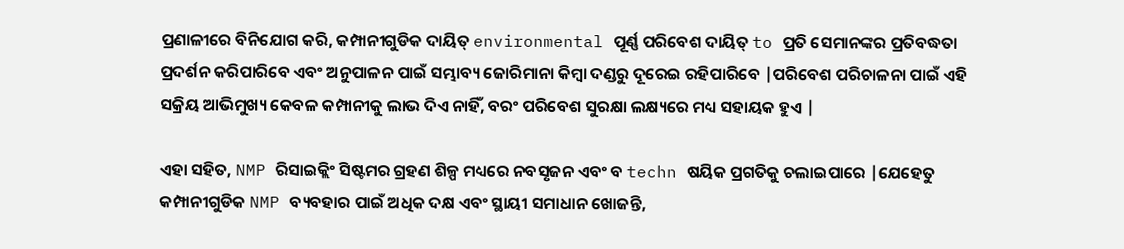ପ୍ରଣାଳୀରେ ବିନିଯୋଗ କରି, କମ୍ପାନୀଗୁଡିକ ଦାୟିତ୍ environmental ପୂର୍ଣ୍ଣ ପରିବେଶ ଦାୟିତ୍ to ପ୍ରତି ସେମାନଙ୍କର ପ୍ରତିବଦ୍ଧତା ପ୍ରଦର୍ଶନ କରିପାରିବେ ଏବଂ ଅନୁପାଳନ ପାଇଁ ସମ୍ଭାବ୍ୟ ଜୋରିମାନା କିମ୍ବା ଦଣ୍ଡରୁ ଦୂରେଇ ରହିପାରିବେ |ପରିବେଶ ପରିଚାଳନା ପାଇଁ ଏହି ସକ୍ରିୟ ଆଭିମୁଖ୍ୟ କେବଳ କମ୍ପାନୀକୁ ଲାଭ ଦିଏ ନାହିଁ, ବରଂ ପରିବେଶ ସୁରକ୍ଷା ଲକ୍ଷ୍ୟରେ ମଧ୍ୟ ସହାୟକ ହୁଏ |

ଏହା ସହିତ, NMP ରିସାଇକ୍ଲିଂ ସିଷ୍ଟମର ଗ୍ରହଣ ଶିଳ୍ପ ମଧ୍ୟରେ ନବସୃଜନ ଏବଂ ବ techn ଷୟିକ ପ୍ରଗତିକୁ ଚଲାଇପାରେ |ଯେହେତୁ କମ୍ପାନୀଗୁଡିକ NMP ବ୍ୟବହାର ପାଇଁ ଅଧିକ ଦକ୍ଷ ଏବଂ ସ୍ଥାୟୀ ସମାଧାନ ଖୋଜନ୍ତି,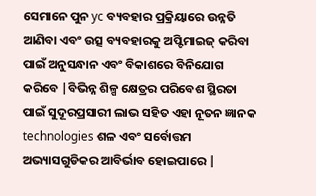ସେମାନେ ପୁନ yc ବ୍ୟବହାର ପ୍ରକ୍ରିୟାରେ ଉନ୍ନତି ଆଣିବା ଏବଂ ଉତ୍ସ ବ୍ୟବହାରକୁ ଅପ୍ଟିମାଇଜ୍ କରିବା ପାଇଁ ଅନୁସନ୍ଧାନ ଏବଂ ବିକାଶରେ ବିନିଯୋଗ କରିବେ |ବିଭିନ୍ନ ଶିଳ୍ପ କ୍ଷେତ୍ରର ପରିବେଶ ସ୍ଥିରତା ପାଇଁ ସୁଦୂରପ୍ରସାରୀ ଲାଭ ସହିତ ଏହା ନୂତନ ଜ୍ଞାନକ technologies ଶଳ ଏବଂ ସର୍ବୋତ୍ତମ ଅଭ୍ୟାସଗୁଡିକର ଆବିର୍ଭାବ ହୋଇପାରେ |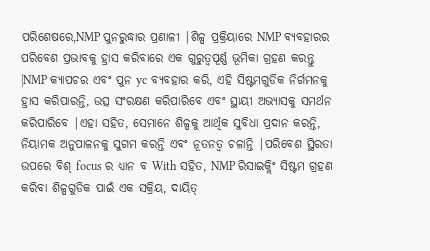ପରିଶେଷରେ,NMP ପୁନରୁଦ୍ଧାର ପ୍ରଣାଳୀ |ଶିଳ୍ପ ପ୍ରକ୍ରିୟାରେ NMP ବ୍ୟବହାରର ପରିବେଶ ପ୍ରଭାବକୁ ହ୍ରାସ କରିବାରେ ଏକ ଗୁରୁତ୍ୱପୂର୍ଣ୍ଣ ଭୂମିକା ଗ୍ରହଣ କରନ୍ତୁ |NMP କ୍ୟାପଚର ଏବଂ ପୁନ yc ବ୍ୟବହାର କରି, ଏହି ସିଷ୍ଟମଗୁଡିକ ନିର୍ଗମନକୁ ହ୍ରାସ କରିପାରନ୍ତି, ଉତ୍ସ ସଂରକ୍ଷଣ କରିପାରିବେ ଏବଂ ସ୍ଥାୟୀ ଅଭ୍ୟାସକୁ ସମର୍ଥନ କରିପାରିବେ |ଏହା ସହିତ, ସେମାନେ ଶିଳ୍ପକୁ ଆର୍ଥିକ ସୁବିଧା ପ୍ରଦାନ କରନ୍ତି, ନିୟାମକ ଅନୁପାଳନକୁ ସୁଗମ କରନ୍ତି ଏବଂ ନୂତନତ୍ୱ ଚଳାନ୍ତି |ପରିବେଶ ସ୍ଥିରତା ଉପରେ ବିଶ୍ focus ର ଧ୍ୟାନ ବ With ସହିତ, NMP ରିସାଇକ୍ଲିଂ ସିଷ୍ଟମ ଗ୍ରହଣ କରିବା ଶିଳ୍ପଗୁଡିକ ପାଇଁ ଏକ ସକ୍ରିୟ, ଦାୟିତ୍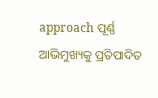approach ପୂର୍ଣ୍ଣ ଆଭିମୁଖ୍ୟକୁ ପ୍ରତିପାଦିତ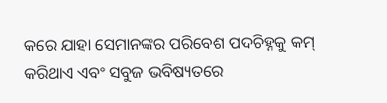କରେ ଯାହା ସେମାନଙ୍କର ପରିବେଶ ପଦଚିହ୍ନକୁ କମ୍ କରିଥାଏ ଏବଂ ସବୁଜ ଭବିଷ୍ୟତରେ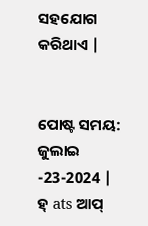ସହଯୋଗ କରିଥାଏ |


ପୋଷ୍ଟ ସମୟ: ଜୁଲାଇ -23-2024 |
ହ୍ ats ଆପ୍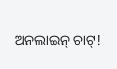ଅନଲାଇନ୍ ଚାଟ୍!